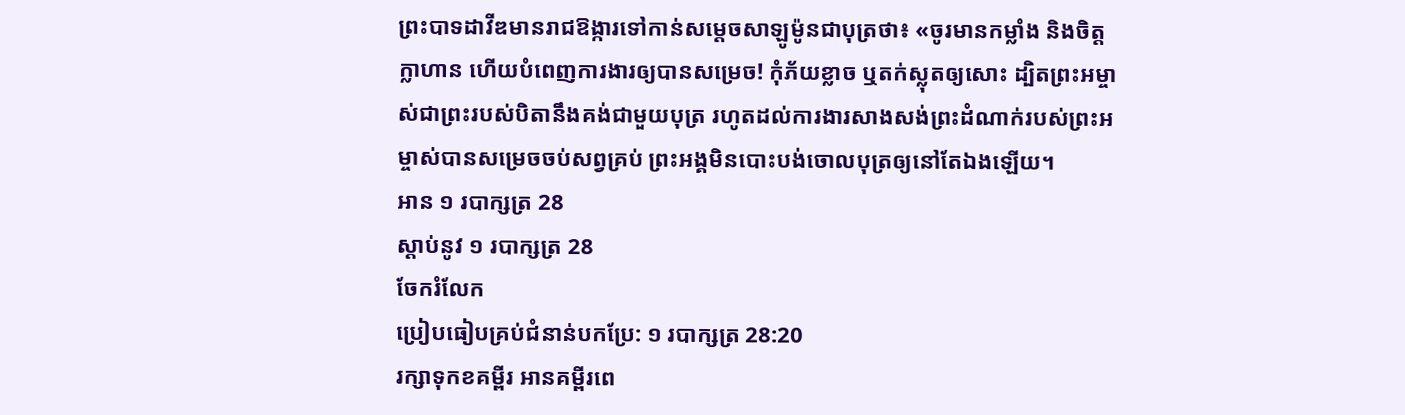ព្រះបាទដាវីឌមានរាជឱង្ការទៅកាន់សម្ដេចសាឡូម៉ូនជាបុត្រថា៖ «ចូរមានកម្លាំង និងចិត្តក្លាហាន ហើយបំពេញការងារឲ្យបានសម្រេច! កុំភ័យខ្លាច ឬតក់ស្លុតឲ្យសោះ ដ្បិតព្រះអម្ចាស់ជាព្រះរបស់បិតានឹងគង់ជាមួយបុត្រ រហូតដល់ការងារសាងសង់ព្រះដំណាក់របស់ព្រះអម្ចាស់បានសម្រេចចប់សព្វគ្រប់ ព្រះអង្គមិនបោះបង់ចោលបុត្រឲ្យនៅតែឯងឡើយ។
អាន ១ របាក្សត្រ 28
ស្ដាប់នូវ ១ របាក្សត្រ 28
ចែករំលែក
ប្រៀបធៀបគ្រប់ជំនាន់បកប្រែ: ១ របាក្សត្រ 28:20
រក្សាទុកខគម្ពីរ អានគម្ពីរពេ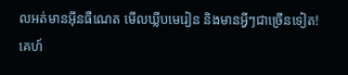លអត់មានអ៊ីនធឺណេត មើលឃ្លីបមេរៀន និងមានអ្វីៗជាច្រើនទៀត!
គេហ៍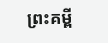ព្រះគម្ពី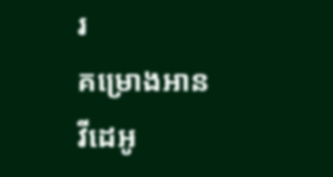រ
គម្រោងអាន
វីដេអូ